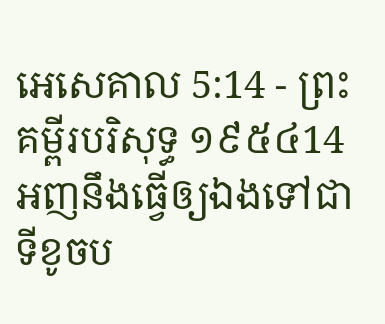អេសេគាល 5:14 - ព្រះគម្ពីរបរិសុទ្ធ ១៩៥៤14 អញនឹងធ្វើឲ្យឯងទៅជាទីខូចប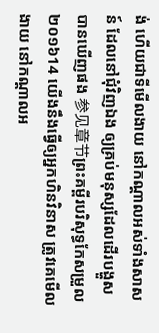ង់ ហើយជាទីមើលងាយ នៅកណ្តាលអស់ទាំងសាសន៍ ដែលនៅជុំវិញឯង ឲ្យគ្រប់មនុស្សដែលដើរបង្ហួសបានឃើញផង 参见章节ព្រះគម្ពីរបរិសុទ្ធកែសម្រួល ២០១៦14 យើងនឹងធ្វើឲ្យអ្នកហិនវិនាស ត្រូវគេមើលងាយ នៅកណ្ដាលអ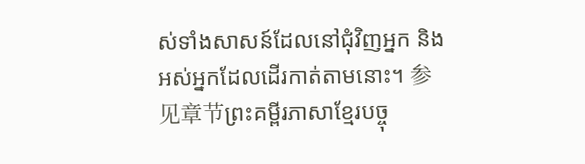ស់ទាំងសាសន៍ដែលនៅជុំវិញអ្នក និងអស់អ្នកដែលដើរកាត់តាមនោះ។ 参见章节ព្រះគម្ពីរភាសាខ្មែរបច្ចុ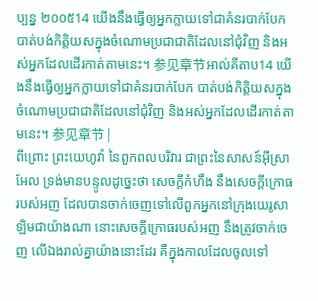ប្បន្ន ២០០៥14 យើងនឹងធ្វើឲ្យអ្នកក្លាយទៅជាគំនរបាក់បែក បាត់បង់កិត្តិយសក្នុងចំណោមប្រជាជាតិដែលនៅជុំវិញ និងអស់អ្នកដែលដើរកាត់តាមនេះ។ 参见章节អាល់គីតាប14 យើងនឹងធ្វើឲ្យអ្នកក្លាយទៅជាគំនរបាក់បែក បាត់បង់កិត្តិយសក្នុងចំណោមប្រជាជាតិដែលនៅជុំវិញ និងអស់អ្នកដែលដើរកាត់តាមនេះ។ 参见章节 |
ពីព្រោះ ព្រះយេហូវ៉ា នៃពួកពលបរិវារ ជាព្រះនៃសាសន៍អ៊ីស្រាអែល ទ្រង់មានបន្ទូលដូច្នេះថា សេចក្ដីកំហឹង នឹងសេចក្ដីក្រោធរបស់អញ ដែលបានចាក់ចេញទៅលើពួកអ្នកនៅក្រុងយេរូសាឡិមជាយ៉ាងណា នោះសេចក្ដីក្រោធរបស់អញ នឹងត្រូវចាក់ចេញ លើឯងរាល់គ្នាយ៉ាងនោះដែរ គឺក្នុងកាលដែលចូលទៅ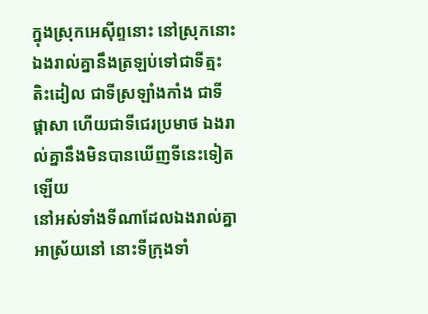ក្នុងស្រុកអេស៊ីព្ទនោះ នៅស្រុកនោះ ឯងរាល់គ្នានឹងត្រឡប់ទៅជាទីត្មះតិះដៀល ជាទីស្រឡាំងកាំង ជាទីផ្តាសា ហើយជាទីជេរប្រមាថ ឯងរាល់គ្នានឹងមិនបានឃើញទីនេះទៀតឡើយ
នៅអស់ទាំងទីណាដែលឯងរាល់គ្នាអាស្រ័យនៅ នោះទីក្រុងទាំ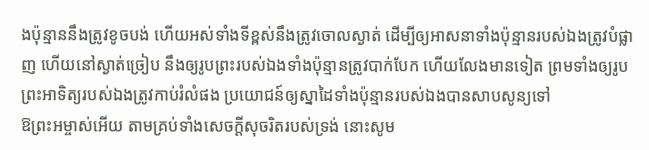ងប៉ុន្មាននឹងត្រូវខូចបង់ ហើយអស់ទាំងទីខ្ពស់នឹងត្រូវចោលស្ងាត់ ដើម្បីឲ្យអាសនាទាំងប៉ុន្មានរបស់ឯងត្រូវបំផ្លាញ ហើយនៅស្ងាត់ច្រៀប នឹងឲ្យរូបព្រះរបស់ឯងទាំងប៉ុន្មានត្រូវបាក់បែក ហើយលែងមានទៀត ព្រមទាំងឲ្យរូបព្រះអាទិត្យរបស់ឯងត្រូវកាប់រំលំផង ប្រយោជន៍ឲ្យស្នាដៃទាំងប៉ុន្មានរបស់ឯងបានសាបសូន្យទៅ
ឱព្រះអម្ចាស់អើយ តាមគ្រប់ទាំងសេចក្ដីសុចរិតរបស់ទ្រង់ នោះសូម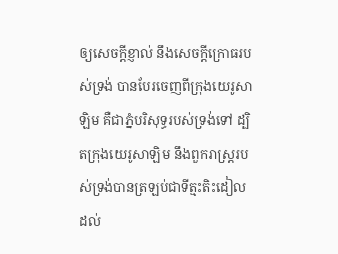ឲ្យសេចក្ដីខ្ញាល់ នឹងសេចក្ដីក្រោធរបស់ទ្រង់ បានបែរចេញពីក្រុងយេរូសាឡិម គឺជាភ្នំបរិសុទ្ធរបស់ទ្រង់ទៅ ដ្បិតក្រុងយេរូសាឡិម នឹងពួករាស្ត្ររបស់ទ្រង់បានត្រឡប់ជាទីត្មះតិះដៀល ដល់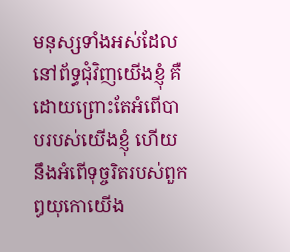មនុស្សទាំងអស់ដែលនៅព័ទ្ធជុំវិញយើងខ្ញុំ គឺដោយព្រោះតែអំពើបាបរបស់យើងខ្ញុំ ហើយនឹងអំពើទុច្ចរិតរបស់ពួកឰយុកោយើង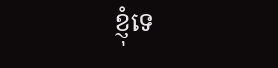ខ្ញុំទេ